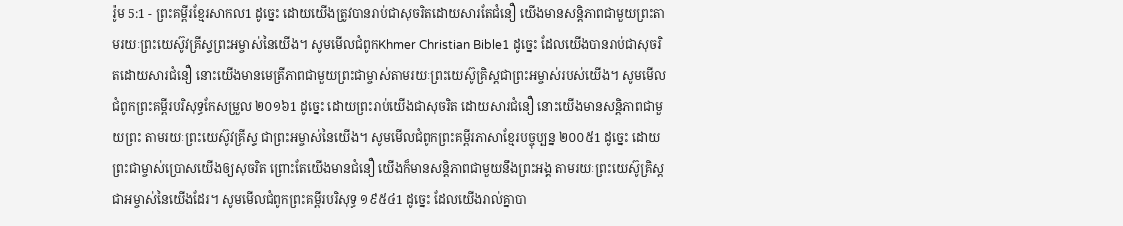រ៉ូម 5:1 - ព្រះគម្ពីរខ្មែរសាកល1 ដូច្នេះ ដោយយើងត្រូវបានរាប់ជាសុចរិតដោយសារតែជំនឿ យើងមានសន្តិភាពជាមួយព្រះតាមរយៈព្រះយេស៊ូវគ្រីស្ទព្រះអម្ចាស់នៃយើង។ សូមមើលជំពូកKhmer Christian Bible1 ដូច្នេះ ដែលយើងបានរាប់ជាសុចរិតដោយសារជំនឿ នោះយើងមានមេត្រីភាពជាមួយព្រះជាម្ចាស់តាមរយៈព្រះយេស៊ូគ្រិស្ដជាព្រះអម្ចាស់របស់យើង។ សូមមើលជំពូកព្រះគម្ពីរបរិសុទ្ធកែសម្រួល ២០១៦1 ដូច្នេះ ដោយព្រះរាប់យើងជាសុចរិត ដោយសារជំនឿ នោះយើងមានសន្ដិភាពជាមួយព្រះ តាមរយៈព្រះយេស៊ូវគ្រីស្ទ ជាព្រះអម្ចាស់នៃយើង។ សូមមើលជំពូកព្រះគម្ពីរភាសាខ្មែរបច្ចុប្បន្ន ២០០៥1 ដូច្នេះ ដោយព្រះជាម្ចាស់ប្រោសយើងឲ្យសុចរិត ព្រោះតែយើងមានជំនឿ យើងក៏មានសន្តិភាពជាមួយនឹងព្រះអង្គ តាមរយៈព្រះយេស៊ូគ្រិស្ត ជាអម្ចាស់នៃយើងដែរ។ សូមមើលជំពូកព្រះគម្ពីរបរិសុទ្ធ ១៩៥៤1 ដូច្នេះ ដែលយើងរាល់គ្នាបា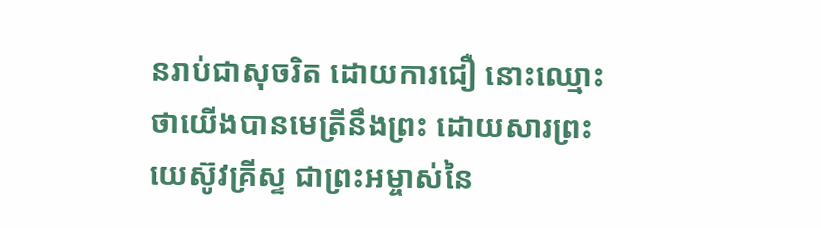នរាប់ជាសុចរិត ដោយការជឿ នោះឈ្មោះថាយើងបានមេត្រីនឹងព្រះ ដោយសារព្រះយេស៊ូវគ្រីស្ទ ជាព្រះអម្ចាស់នៃ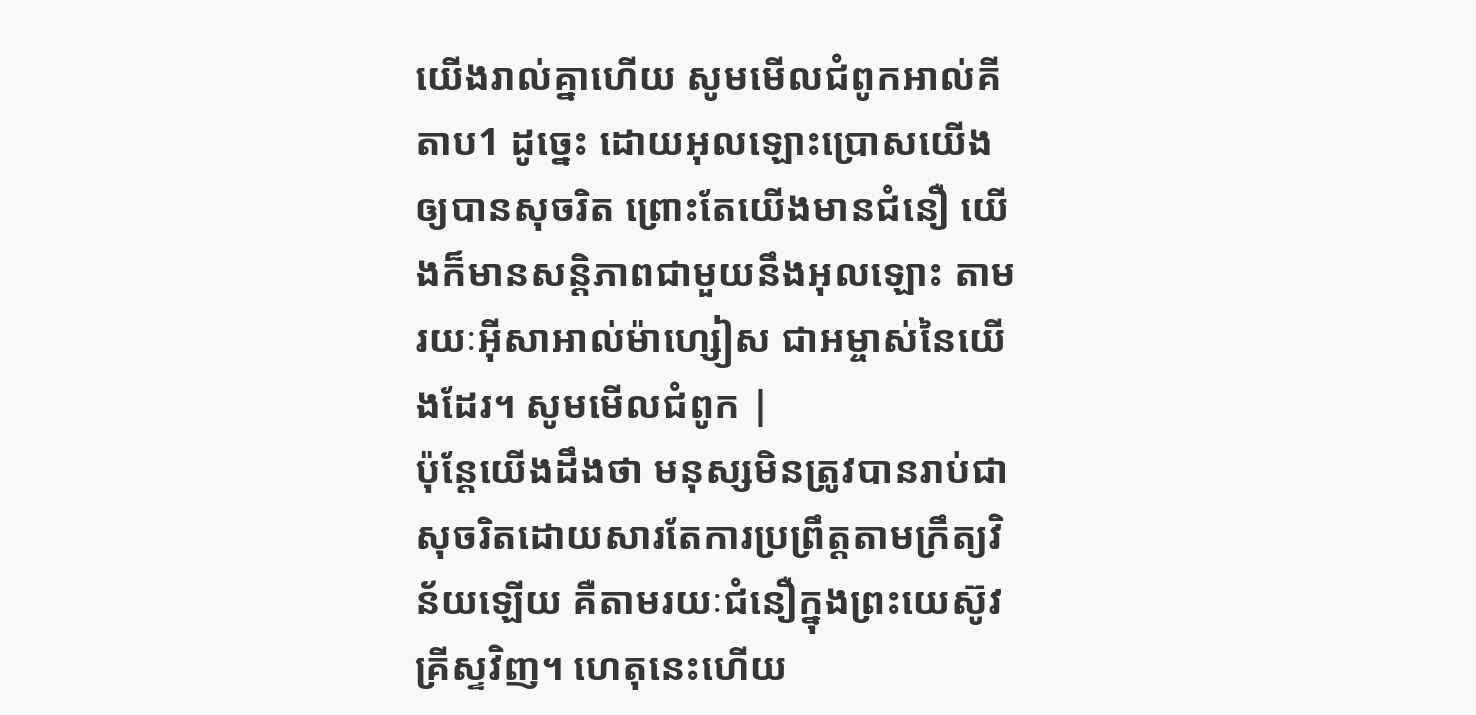យើងរាល់គ្នាហើយ សូមមើលជំពូកអាល់គីតាប1 ដូច្នេះ ដោយអុលឡោះប្រោសយើងឲ្យបានសុចរិត ព្រោះតែយើងមានជំនឿ យើងក៏មានសន្ដិភាពជាមួយនឹងអុលឡោះ តាមរយៈអ៊ីសាអាល់ម៉ាហ្សៀស ជាអម្ចាស់នៃយើងដែរ។ សូមមើលជំពូក |
ប៉ុន្តែយើងដឹងថា មនុស្សមិនត្រូវបានរាប់ជាសុចរិតដោយសារតែការប្រព្រឹត្តតាមក្រឹត្យវិន័យឡើយ គឺតាមរយៈជំនឿក្នុងព្រះយេស៊ូវគ្រីស្ទវិញ។ ហេតុនេះហើយ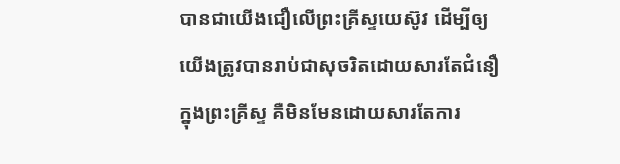បានជាយើងជឿលើព្រះគ្រីស្ទយេស៊ូវ ដើម្បីឲ្យយើងត្រូវបានរាប់ជាសុចរិតដោយសារតែជំនឿក្នុងព្រះគ្រីស្ទ គឺមិនមែនដោយសារតែការ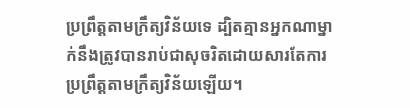ប្រព្រឹត្តតាមក្រឹត្យវិន័យទេ ដ្បិតគ្មានអ្នកណាម្នាក់នឹងត្រូវបានរាប់ជាសុចរិតដោយសារតែការប្រព្រឹត្តតាមក្រឹត្យវិន័យឡើយ។